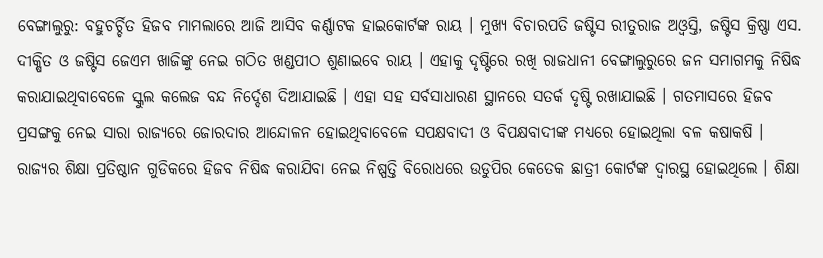ବେଙ୍ଗାଲୁରୁ: ବହୁଚର୍ଚ୍ଚିତ ହିଜବ ମାମଲାରେ ଆଜି ଆସିବ କର୍ଣ୍ଣାଟକ ହାଇକୋର୍ଟଙ୍କ ରାୟ । ମୁଖ୍ୟ ବିଚାରପତି ଜଷ୍ଟିସ ରୀତୁରାଜ ଅଓ୍ବସ୍ତି, ଜଷ୍ଟିସ କ୍ରିଷ୍ଣା ଏସ. ଦୀକ୍ଷିତ ଓ ଜଷ୍ଟିସ ଜେଏମ ଖାଜିଙ୍କୁ ନେଇ ଗଠିତ ଖଣ୍ଡପୀଠ ଶୁଣାଇବେ ରାୟ । ଏହାକୁ ଦୃଷ୍ଟିରେ ରଖି ରାଜଧାନୀ ବେଙ୍ଗାଲୁରୁରେ ଜନ ସମାଗମକୁ ନିଷିଦ୍ଧ କରାଯାଇଥିବାବେଳେ ସ୍କୁଲ କଲେଜ ବନ୍ଦ ନିର୍ଦ୍ଦେଶ ଦିଆଯାଇଛି । ଏହା ସହ ସର୍ବସାଧାରଣ ସ୍ଥାନରେ ସତର୍କ ଦୃଷ୍ଟି ରଖାଯାଇଛି । ଗତମାସରେ ହିଜବ ପ୍ରସଙ୍ଗକୁ ନେଇ ସାରା ରାଜ୍ୟରେ ଜୋରଦାର ଆନ୍ଦୋଳନ ହୋଇଥିବାବେଳେ ସପକ୍ଷବାଦୀ ଓ ବିପକ୍ଷବାଦୀଙ୍କ ମଧ୍ୟରେ ହୋଇଥିଲା ବଳ କଷାକଷି ।
ରାଜ୍ୟର ଶିକ୍ଷା ପ୍ରତିଷ୍ଠାନ ଗୁଡିକରେ ହିଜବ ନିଷିଦ୍ଧ କରାଯିବା ନେଇ ନିଷ୍ପତ୍ତି ବିରୋଧରେ ଉଡୁପିର କେତେକ ଛାତ୍ରୀ କୋର୍ଟଙ୍କ ଦ୍ବାରସ୍ଥ ହୋଇଥିଲେ । ଶିକ୍ଷା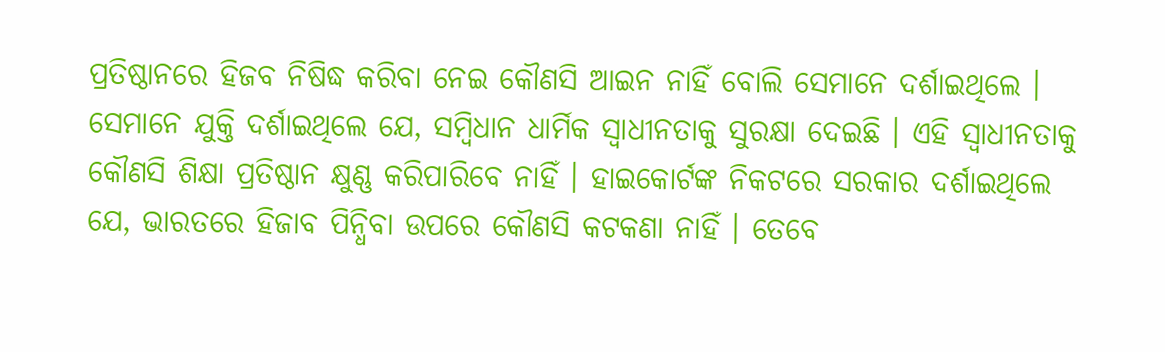ପ୍ରତିଷ୍ଠାନରେ ହିଜବ ନିଷିଦ୍ଧ କରିବା ନେଇ କୌଣସି ଆଇନ ନାହିଁ ବୋଲି ସେମାନେ ଦର୍ଶାଇଥିଲେ । ସେମାନେ ଯୁକ୍ତି ଦର୍ଶାଇଥିଲେ ଯେ, ସମ୍ବିଧାନ ଧାର୍ମିକ ସ୍ୱାଧୀନତାକୁ ସୁରକ୍ଷା ଦେଇଛି । ଏହି ସ୍ବାଧୀନତାକୁ କୌଣସି ଶିକ୍ଷା ପ୍ରତିଷ୍ଠାନ କ୍ଷୁଣ୍ଣ କରିପାରିବେ ନାହିଁ । ହାଇକୋର୍ଟଙ୍କ ନିକଟରେ ସରକାର ଦର୍ଶାଇଥିଲେ ଯେ, ଭାରତରେ ହିଜାବ ପିନ୍ଧିବା ଉପରେ କୌଣସି କଟକଣା ନାହିଁ । ତେବେ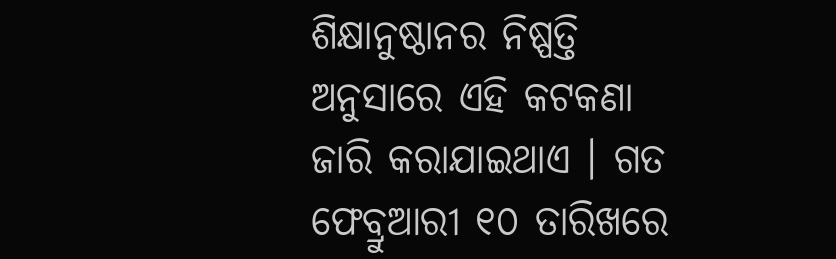ଶିକ୍ଷାନୁଷ୍ଠାନର ନିଷ୍ପତ୍ତି ଅନୁସାରେ ଏହି କଟକଣା ଜାରି କରାଯାଇଥାଏ । ଗତ ଫେବ୍ରୁଆରୀ ୧୦ ତାରିଖରେ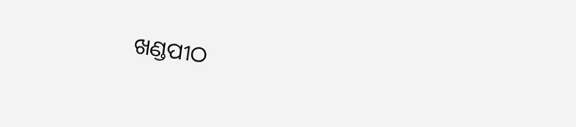ଖଣ୍ଡପୀଠ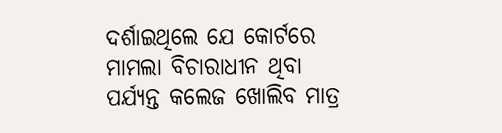ଦର୍ଶାଇଥିଲେ ଯେ କୋର୍ଟରେ ମାମଲା ବିଚାରାଧୀନ ଥିବା ପର୍ଯ୍ୟନ୍ତ କଲେଜ ଖୋଲିବ ମାତ୍ର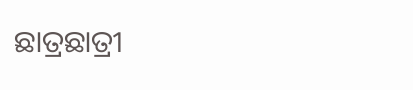ଛାତ୍ରଛାତ୍ରୀ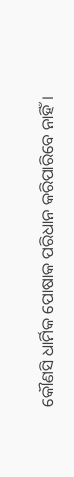କୌଣସି ଧାର୍ମିକ ପୋଷାକ ପରିଧାନ କରିପାରିବେ ନାହିଁ ।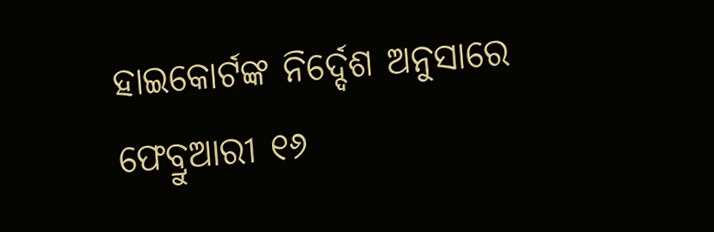ହାଇକୋର୍ଟଙ୍କ ନିର୍ଦ୍ଦେଶ ଅନୁସାରେ ଫେବ୍ରୁଆରୀ ୧୬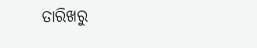ତାରିଖରୁ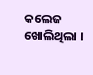କଲେଜ ଖୋଲିଥିଲା ।